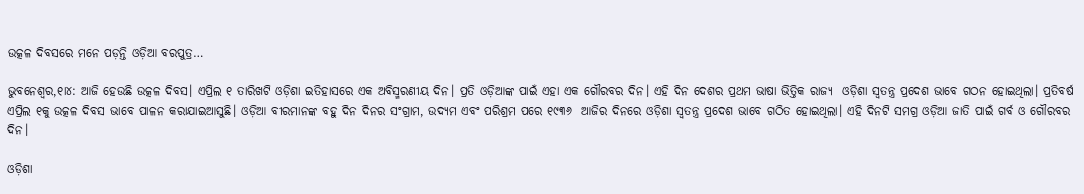ଉତ୍କଳ ଦିବସରେ ମନେ ପଡ଼ନ୍ତି ଓଡ଼ିଆ ବରପୁତ୍ର…

ଭୁବନେଶ୍ୱର,୧ା୪: ଆଜି ହେଉଛି ଉତ୍କଳ ଦିବସ। ଏପ୍ରିଲ ୧ ତାରିଖଟି ଓଡ଼ିଶା ଇତିହାସରେ ଏକ ଅବିସ୍ମରଣୀୟ ଦିନ। ପ୍ରତି ଓଡ଼ିଆଙ୍କ ପାଇଁ ଏହା ଏକ ଗୌରବର ଦିନ। ଏହି ଦିନ ଦେଶର ପ୍ରଥମ ଭାଷା ଭିତ୍ତିକ ରାଜ୍ୟ  ଓଡ଼ିଶା ସ୍ବତନ୍ତ୍ର ପ୍ରଦେଶ ଭାବେ ଗଠନ ହୋଇଥିଲା। ପ୍ରତିବର୍ଷ ଏପ୍ରିଲ ୧କୁ ଉତ୍କଳ ଦିବସ ଭାବେ ପାଳନ କରାଯାଇଆସୁଛି। ଓଡ଼ିଆ ବୀରମାନଙ୍କ ବହୁ ଦିନ ଦିନର ସଂଗ୍ରାମ, ଉଦ୍ୟମ ଏବଂ ପରିଶ୍ରମ ପରେ ୧୯୩୬  ଆଜିର ଦିନରେ ଓଡ଼ିଶା ସ୍ବତନ୍ତ୍ର ପ୍ରଦେଶ ଭାବେ ଗଠିତ ହୋଇଥିଲା। ଏହି ଦିନଟି ସମଗ୍ର ଓଡ଼ିଆ ଜାତି ପାଇଁ ଗର୍ବ ଓ ଗୌରବର ଦିନ।

ଓଡ଼ିଶା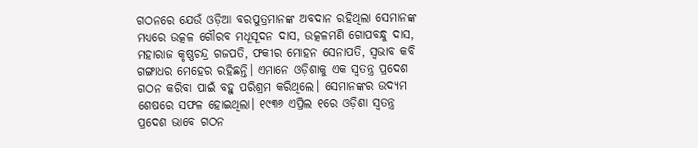ଗଠନରେ ଯେଉଁ ଓଡ଼ିଆ ବରପୁତ୍ରମାନଙ୍କ ଅବଦାନ ରହିଥିଲା ସେମାନଙ୍କ ମଧ୍ୟରେ ଉତ୍କଳ ଗୌରବ ମଧୂସୂଦନ ଦାସ, ଉତ୍କଳମଣି ଗୋପବନ୍ଧୁ ଦାସ, ମହାରାଜ କୃଷ୍ଣଚନ୍ଦ୍ର ଗଜପତି, ଫକୀର ମୋହନ ସେନାପତି, ସ୍ବଭାବ କବି ଗଙ୍ଗାଧର ମେହେର ରହିଛନ୍ତି। ଏମାନେ ଓଡ଼ିଶାକୁ ଏକ ସ୍ବତନ୍ତ୍ର ପ୍ରଦେଶ ଗଠନ କରିବା ପାଇଁ ବହୁ ପରିଶ୍ରମ କରିଥିଲେ। ସେମାନଙ୍କର ଉଦ୍ୟମ ଶେଷରେ ସଫଳ ହୋଇଥିଲା। ୧୯୩୬ ଏପ୍ରିଲ ୧ରେ ଓଡ଼ିଶା ସ୍ବତନ୍ତ୍ର ପ୍ରଦେଶ ଭାବେ ଗଠନ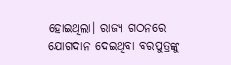ହୋଇଥିଲା। ରାଜ୍ୟ ଗଠନରେ ଯୋଗଦାନ ଦେଇଥିବା ବରପୁତ୍ରଙ୍କୁ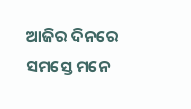ଆଜିର ଦିନରେ ସମସ୍ତେ ମନେ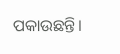ପକାଉଛନ୍ତି।